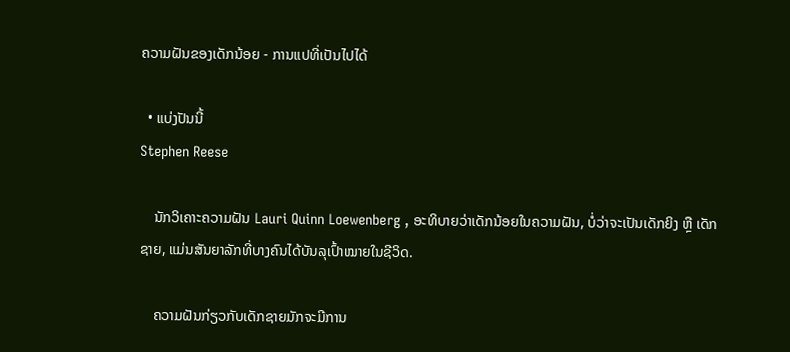ຄວາມຝັນຂອງເດັກນ້ອຍ - ການແປທີ່ເປັນໄປໄດ້

  • ແບ່ງປັນນີ້
Stephen Reese

    ນັກວິເຄາະຄວາມຝັນ Lauri Quinn Loewenberg , ອະທິບາຍວ່າເດັກນ້ອຍໃນຄວາມຝັນ, ບໍ່ວ່າຈະເປັນເດັກຍິງ ຫຼື ເດັກຊາຍ, ແມ່ນສັນຍາລັກທີ່ບາງຄົນໄດ້ບັນລຸເປົ້າໝາຍໃນຊີວິດ.

    ຄວາມຝັນກ່ຽວກັບເດັກຊາຍມັກຈະມີການ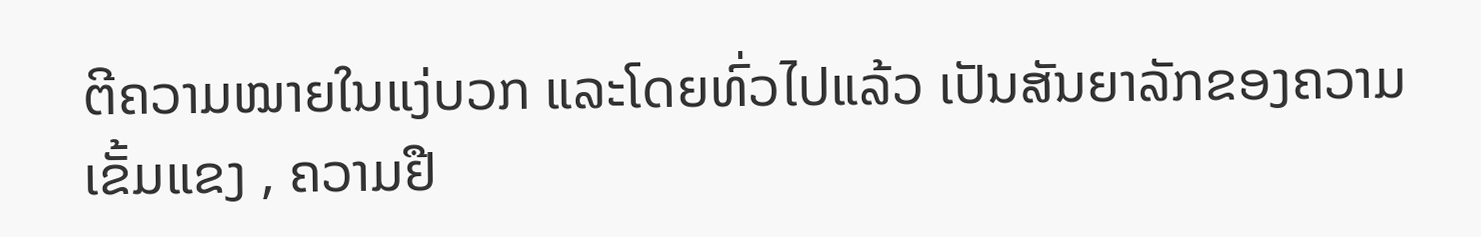ຕີຄວາມໝາຍໃນແງ່ບວກ ແລະໂດຍທົ່ວໄປແລ້ວ ເປັນສັນຍາລັກຂອງຄວາມເຂັ້ມແຂງ , ຄວາມຢື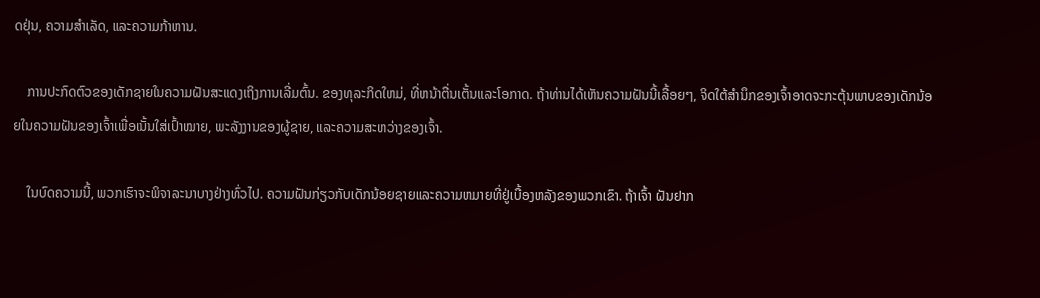ດຢຸ່ນ, ຄວາມສຳເລັດ, ແລະຄວາມກ້າຫານ.

    ການປະກົດຕົວຂອງເດັກຊາຍໃນຄວາມຝັນສະແດງເຖິງການເລີ່ມຕົ້ນ. ຂອງທຸລະກິດໃຫມ່, ທີ່ຫນ້າຕື່ນເຕັ້ນແລະໂອກາດ. ຖ້າທ່ານໄດ້ເຫັນຄວາມຝັນນີ້ເລື້ອຍໆ, ຈິດໃຕ້ສຳນຶກຂອງເຈົ້າອາດຈະກະຕຸ້ນພາບຂອງເດັກນ້ອຍໃນຄວາມຝັນຂອງເຈົ້າເພື່ອເນັ້ນໃສ່ເປົ້າໝາຍ, ພະລັງງານຂອງຜູ້ຊາຍ, ແລະຄວາມສະຫວ່າງຂອງເຈົ້າ.

    ໃນບົດຄວາມນີ້, ພວກເຮົາຈະພິຈາລະນາບາງຢ່າງທົ່ວໄປ. ຄວາມຝັນກ່ຽວກັບເດັກນ້ອຍຊາຍແລະຄວາມຫມາຍທີ່ຢູ່ເບື້ອງຫລັງຂອງພວກເຂົາ. ຖ້າເຈົ້າ ຝັນຢາກ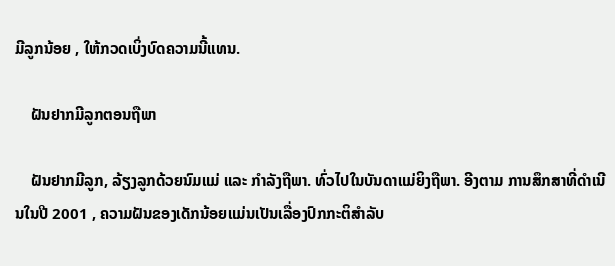ມີລູກນ້ອຍ , ໃຫ້ກວດເບິ່ງບົດຄວາມນີ້ແທນ.

    ຝັນຢາກມີລູກຕອນຖືພາ

    ຝັນຢາກມີລູກ, ລ້ຽງລູກດ້ວຍນົມແມ່ ແລະ ກໍາລັງຖືພາ. ທົ່ວໄປໃນບັນດາແມ່ຍິງຖືພາ. ອີງຕາມ ການສຶກສາທີ່ດໍາເນີນໃນປີ 2001 , ຄວາມຝັນຂອງເດັກນ້ອຍແມ່ນເປັນເລື່ອງປົກກະຕິສໍາລັບ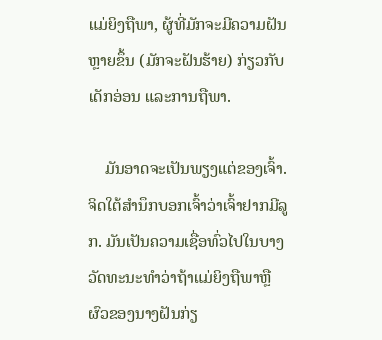ແມ່ຍິງຖືພາ, ຜູ້ທີ່ມັກຈະມີຄວາມຝັນຫຼາຍຂຶ້ນ (ມັກຈະຝັນຮ້າຍ) ກ່ຽວກັບເດັກອ່ອນ ແລະການຖືພາ.

    ມັນອາດຈະເປັນພຽງແຕ່ຂອງເຈົ້າ. ຈິດໃຕ້ສຳນຶກບອກເຈົ້າວ່າເຈົ້າຢາກມີລູກ. ມັນເປັນຄວາມເຊື່ອທົ່ວໄປໃນບາງວັດທະນະທໍາວ່າຖ້າແມ່ຍິງຖືພາຫຼືຜົວຂອງນາງຝັນກ່ຽ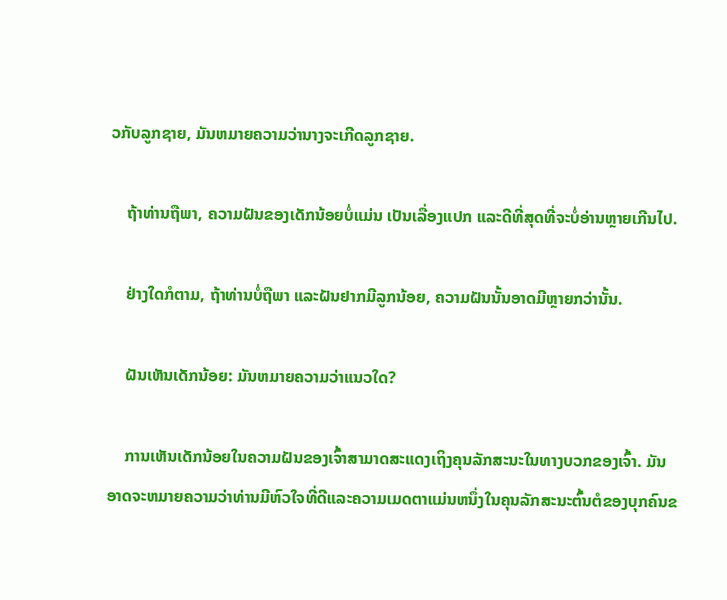ວກັບລູກຊາຍ, ມັນຫມາຍຄວາມວ່ານາງຈະເກີດລູກຊາຍ.

    ຖ້າທ່ານຖືພາ, ຄວາມຝັນຂອງເດັກນ້ອຍບໍ່ແມ່ນ ເປັນເລື່ອງແປກ ແລະດີທີ່ສຸດທີ່ຈະບໍ່ອ່ານຫຼາຍເກີນໄປ.

    ຢ່າງໃດກໍຕາມ, ຖ້າທ່ານບໍ່ຖືພາ ແລະຝັນຢາກມີລູກນ້ອຍ, ຄວາມຝັນນັ້ນອາດມີຫຼາຍກວ່ານັ້ນ.

    ຝັນເຫັນເດັກນ້ອຍ: ມັນຫມາຍຄວາມວ່າແນວໃດ?

    ການເຫັນເດັກນ້ອຍໃນຄວາມຝັນຂອງເຈົ້າສາມາດສະແດງເຖິງຄຸນລັກສະນະໃນທາງບວກຂອງເຈົ້າ. ມັນອາດຈະຫມາຍຄວາມວ່າທ່ານມີຫົວໃຈທີ່ດີແລະຄວາມເມດຕາແມ່ນຫນຶ່ງໃນຄຸນລັກສະນະຕົ້ນຕໍຂອງບຸກຄົນຂ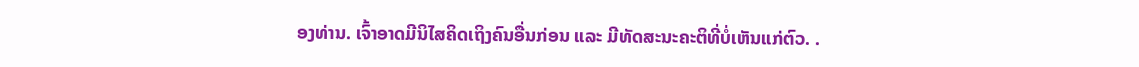ອງທ່ານ. ເຈົ້າອາດມີນິໄສຄິດເຖິງຄົນອື່ນກ່ອນ ແລະ ມີທັດສະນະຄະຕິທີ່ບໍ່ເຫັນແກ່ຕົວ. .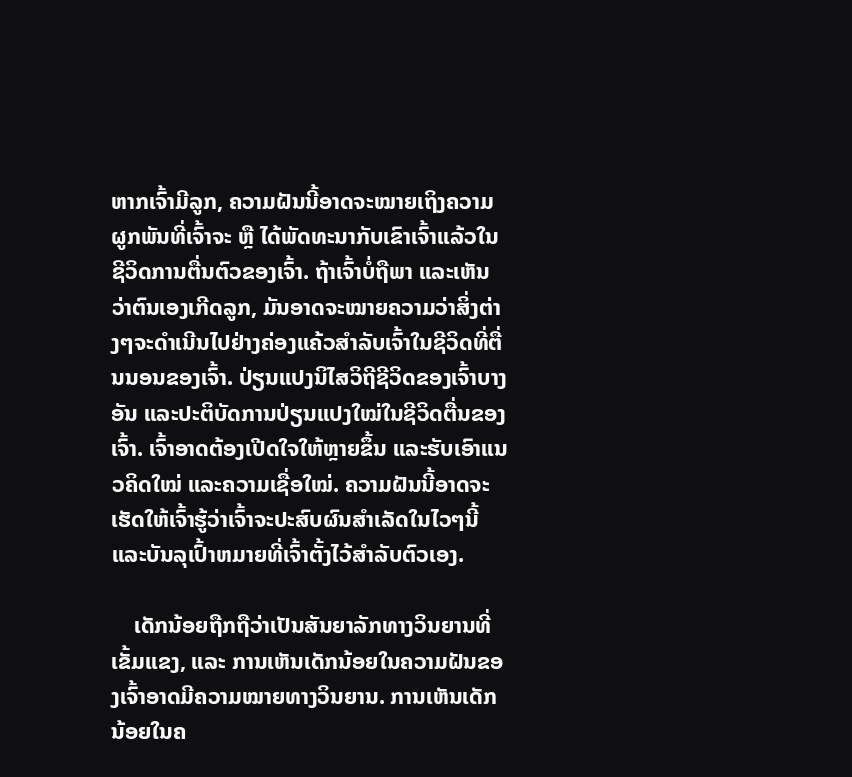ຫາກເຈົ້າມີລູກ, ຄວາມຝັນນີ້ອາດຈະໝາຍເຖິງຄວາມຜູກພັນທີ່ເຈົ້າຈະ ຫຼື ໄດ້ພັດທະນາກັບເຂົາເຈົ້າແລ້ວໃນຊີວິດການຕື່ນຕົວຂອງເຈົ້າ. ຖ້າເຈົ້າບໍ່ຖືພາ ແລະເຫັນວ່າຕົນເອງເກີດລູກ, ມັນອາດຈະໝາຍຄວາມວ່າສິ່ງຕ່າງໆຈະດຳເນີນໄປຢ່າງຄ່ອງແຄ້ວສຳລັບເຈົ້າໃນຊີວິດທີ່ຕື່ນນອນຂອງເຈົ້າ. ປ່ຽນແປງນິໄສວິຖີຊີວິດຂອງເຈົ້າບາງອັນ ແລະປະຕິບັດການປ່ຽນແປງໃໝ່ໃນຊີວິດຕື່ນຂອງເຈົ້າ. ເຈົ້າອາດຕ້ອງເປີດໃຈໃຫ້ຫຼາຍຂຶ້ນ ແລະຮັບເອົາແນວຄິດໃໝ່ ແລະຄວາມເຊື່ອໃໝ່. ຄວາມຝັນນີ້ອາດຈະເຮັດໃຫ້ເຈົ້າຮູ້ວ່າເຈົ້າຈະປະສົບຜົນສໍາເລັດໃນໄວໆນີ້ແລະບັນລຸເປົ້າຫມາຍທີ່ເຈົ້າຕັ້ງໄວ້ສໍາລັບຕົວເອງ.

    ເດັກນ້ອຍຖືກຖືວ່າເປັນສັນຍາລັກທາງວິນຍານທີ່ເຂັ້ມແຂງ, ແລະ ການເຫັນເດັກນ້ອຍໃນຄວາມຝັນຂອງເຈົ້າອາດມີຄວາມໝາຍທາງວິນຍານ. ການເຫັນເດັກນ້ອຍໃນຄ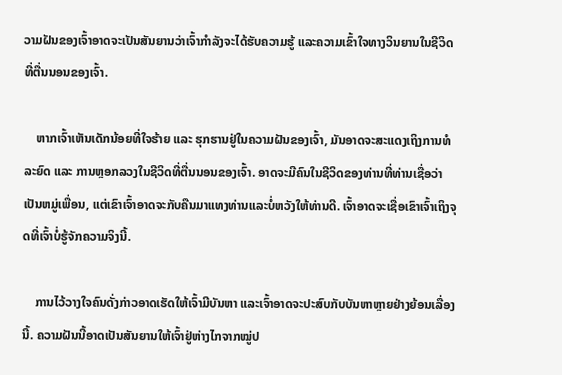ວາມຝັນຂອງເຈົ້າອາດຈະເປັນສັນຍານວ່າເຈົ້າກຳລັງຈະໄດ້ຮັບຄວາມຮູ້ ແລະຄວາມເຂົ້າໃຈທາງວິນຍານໃນຊີວິດທີ່ຕື່ນນອນຂອງເຈົ້າ.

    ຫາກເຈົ້າເຫັນເດັກນ້ອຍທີ່ໃຈຮ້າຍ ແລະ ຮຸກຮານຢູ່ໃນຄວາມຝັນຂອງເຈົ້າ, ມັນອາດຈະສະແດງເຖິງການທໍລະຍົດ ແລະ ການຫຼອກລວງໃນຊີວິດທີ່ຕື່ນນອນຂອງເຈົ້າ. ອາດຈະມີຄົນໃນຊີວິດຂອງທ່ານທີ່ທ່ານເຊື່ອວ່າເປັນຫມູ່ເພື່ອນ, ແຕ່ເຂົາເຈົ້າອາດຈະກັບຄືນມາແທງທ່ານແລະບໍ່ຫວັງໃຫ້ທ່ານດີ. ເຈົ້າອາດຈະເຊື່ອເຂົາເຈົ້າເຖິງຈຸດທີ່ເຈົ້າບໍ່ຮູ້ຈັກຄວາມຈິງນີ້.

    ການໄວ້ວາງໃຈຄົນດັ່ງກ່າວອາດເຮັດໃຫ້ເຈົ້າມີບັນຫາ ແລະເຈົ້າອາດຈະປະສົບກັບບັນຫາຫຼາຍຢ່າງຍ້ອນເລື່ອງນີ້. ຄວາມຝັນນີ້ອາດເປັນສັນຍານໃຫ້ເຈົ້າຢູ່ຫ່າງໄກຈາກໝູ່ປ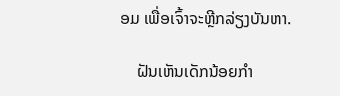ອມ ເພື່ອເຈົ້າຈະຫຼີກລ່ຽງບັນຫາ.

    ຝັນເຫັນເດັກນ້ອຍກຳ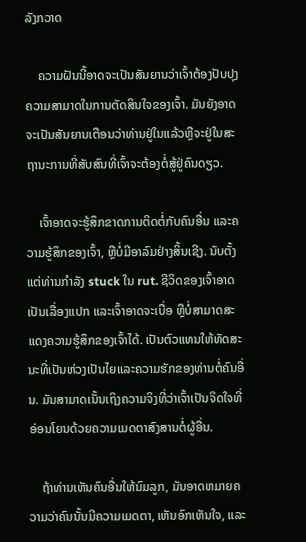ລັງກວາດ

    ຄວາມຝັນນີ້ອາດຈະເປັນສັນຍານວ່າເຈົ້າຕ້ອງປັບປຸງຄວາມສາມາດໃນການຕັດສິນໃຈຂອງເຈົ້າ. ມັນຍັງອາດຈະເປັນສັນຍານເຕືອນວ່າທ່ານຢູ່ໃນແລ້ວຫຼືຈະຢູ່ໃນສະຖານະການທີ່ສັບສົນທີ່ເຈົ້າຈະຕ້ອງຕໍ່ສູ້ຢູ່ຄົນດຽວ.

    ເຈົ້າອາດຈະຮູ້ສຶກຂາດການຕິດຕໍ່ກັບຄົນອື່ນ ແລະຄວາມຮູ້ສຶກຂອງເຈົ້າ, ຫຼືບໍ່ມີອາລົມຢ່າງສິ້ນເຊີງ. ນັບຕັ້ງແຕ່ທ່ານກໍາລັງ stuck ໃນ rut. ຊີວິດຂອງເຈົ້າອາດເປັນເລື່ອງແປກ ແລະເຈົ້າອາດຈະເບື່ອ ຫຼືບໍ່ສາມາດສະແດງຄວາມຮູ້ສຶກຂອງເຈົ້າໄດ້. ເປັນຕົວແທນໃຫ້ທັດສະນະທີ່ເປັນຫ່ວງເປັນໄຍແລະຄວາມຮັກຂອງທ່ານຕໍ່ຄົນອື່ນ. ມັນສາມາດເນັ້ນເຖິງຄວາມຈິງທີ່ວ່າເຈົ້າເປັນຈິດໃຈທີ່ອ່ອນໂຍນດ້ວຍຄວາມເມດຕາສົງສານຕໍ່ຜູ້ອື່ນ.

    ຖ້າທ່ານເຫັນຄົນອື່ນໃຫ້ນົມລູກ, ມັນອາດຫມາຍຄວາມວ່າຄົນນັ້ນມີຄວາມເມດຕາ, ເຫັນອົກເຫັນໃຈ, ແລະ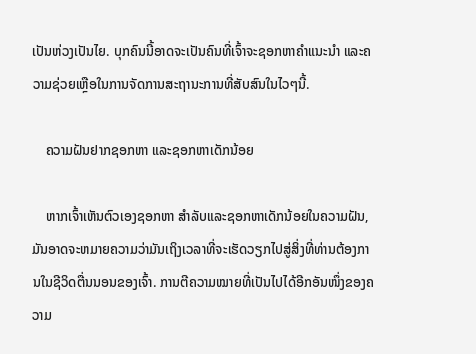ເປັນຫ່ວງເປັນໄຍ. ບຸກຄົນນີ້ອາດຈະເປັນຄົນທີ່ເຈົ້າຈະຊອກຫາຄໍາແນະນໍາ ແລະຄວາມຊ່ວຍເຫຼືອໃນການຈັດການສະຖານະການທີ່ສັບສົນໃນໄວໆນີ້.

    ຄວາມຝັນຢາກຊອກຫາ ແລະຊອກຫາເດັກນ້ອຍ

    ຫາກເຈົ້າເຫັນຕົວເອງຊອກຫາ ສໍາລັບແລະຊອກຫາເດັກນ້ອຍໃນຄວາມຝັນ, ມັນອາດຈະຫມາຍຄວາມວ່າມັນເຖິງເວລາທີ່ຈະເຮັດວຽກໄປສູ່ສິ່ງທີ່ທ່ານຕ້ອງການໃນຊີວິດຕື່ນນອນຂອງເຈົ້າ. ການຕີຄວາມໝາຍທີ່ເປັນໄປໄດ້ອີກອັນໜຶ່ງຂອງຄວາມ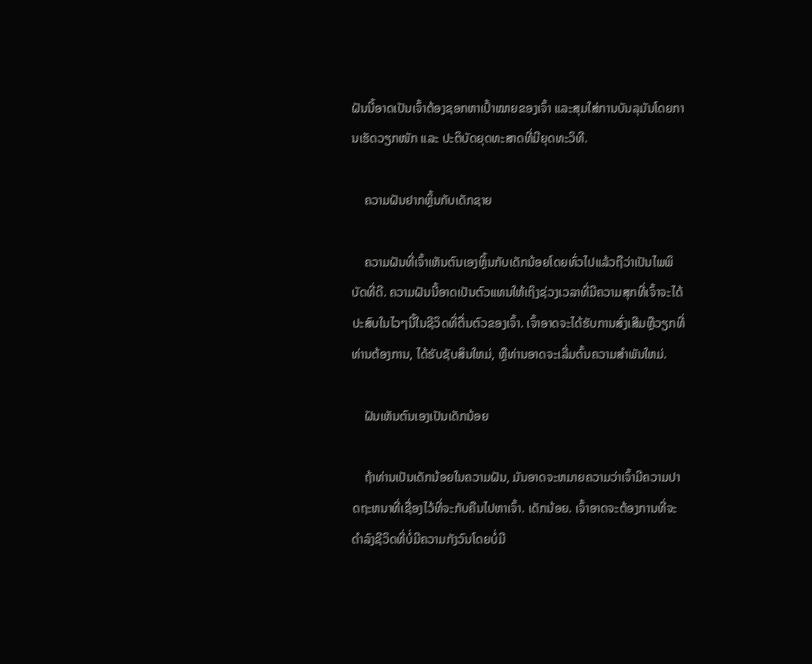ຝັນນີ້ອາດເປັນເຈົ້າຕ້ອງຊອກຫາເປົ້າໝາຍຂອງເຈົ້າ ແລະສຸມໃສ່ການບັນລຸມັນໂດຍການເຮັດວຽກໜັກ ແລະ ປະຕິບັດຍຸດທະສາດທີ່ມີຍຸດທະວິທີ.

    ຄວາມຝັນຢາກຫຼິ້ນກັບເດັກຊາຍ

    ຄວາມຝັນທີ່ເຈົ້າເຫັນຕົນເອງຫຼິ້ນກັບເດັກນ້ອຍໂດຍທົ່ວໄປແລ້ວຖືວ່າເປັນໄພພິບັດທີ່ດີ. ຄວາມຝັນນີ້ອາດເປັນຕົວແທນໃຫ້ເຖິງຊ່ວງເວລາທີ່ມີຄວາມສຸກທີ່ເຈົ້າຈະໄດ້ປະສົບໃນໄວໆນີ້ໃນຊີວິດທີ່ຕື່ນຕົວຂອງເຈົ້າ. ເຈົ້າອາດຈະໄດ້ຮັບການສົ່ງເສີມຫຼືວຽກທີ່ທ່ານຕ້ອງການ, ໄດ້ຮັບຊັບສິນໃຫມ່, ຫຼືທ່ານອາດຈະເລີ່ມຕົ້ນຄວາມສໍາພັນໃຫມ່.

    ຝັນເຫັນຕົນເອງເປັນເດັກນ້ອຍ

    ຖ້າທ່ານເປັນເດັກນ້ອຍໃນຄວາມຝັນ, ມັນອາດຈະຫມາຍຄວາມວ່າເຈົ້າມີຄວາມປາດຖະຫນາທີ່ເຊື່ອງໄວ້ທີ່ຈະກັບຄືນໄປຫາເຈົ້າ. ເດັກນ້ອຍ. ເຈົ້າອາດຈະຕ້ອງການທີ່ຈະດໍາລົງຊີວິດທີ່ບໍ່ມີຄວາມກັງວົນໂດຍບໍ່ມີ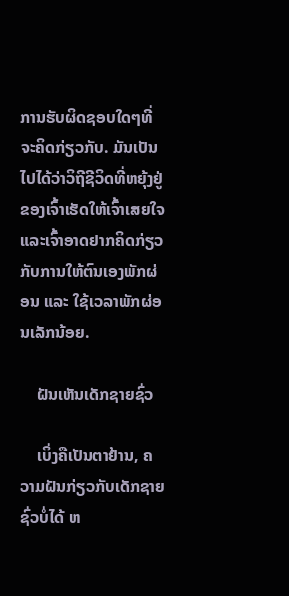ການຮັບຜິດຊອບໃດໆທີ່ຈະຄິດກ່ຽວກັບ. ມັນເປັນໄປໄດ້ວ່າວິຖີຊີວິດທີ່ຫຍຸ້ງຢູ່ຂອງເຈົ້າເຮັດໃຫ້ເຈົ້າເສຍໃຈ ແລະເຈົ້າອາດຢາກຄິດກ່ຽວກັບການໃຫ້ຕົນເອງພັກຜ່ອນ ແລະ ໃຊ້ເວລາພັກຜ່ອນເລັກນ້ອຍ.

    ຝັນເຫັນເດັກຊາຍຊົ່ວ

    ເບິ່ງຄືເປັນຕາຢ້ານ, ຄວາມຝັນກ່ຽວກັບເດັກຊາຍຊົ່ວບໍ່ໄດ້ ຫ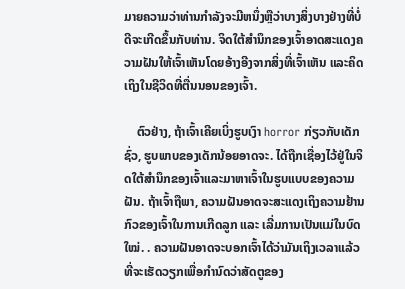ມາຍຄວາມວ່າທ່ານກໍາລັງຈະມີຫນຶ່ງຫຼືວ່າບາງສິ່ງບາງຢ່າງທີ່ບໍ່ດີຈະເກີດຂຶ້ນກັບທ່ານ. ຈິດໃຕ້ສຳນຶກຂອງເຈົ້າອາດສະແດງຄວາມຝັນໃຫ້ເຈົ້າເຫັນໂດຍອ້າງອີງຈາກສິ່ງທີ່ເຈົ້າເຫັນ ແລະຄິດເຖິງໃນຊີວິດທີ່ຕື່ນນອນຂອງເຈົ້າ.

    ຕົວຢ່າງ, ຖ້າເຈົ້າເຄີຍເບິ່ງຮູບເງົາ horror ກ່ຽວກັບເດັກຊົ່ວ, ຮູບພາບຂອງເດັກນ້ອຍອາດຈະ. ໄດ້ຖືກເຊື່ອງໄວ້ຢູ່ໃນຈິດໃຕ້ສໍານຶກຂອງເຈົ້າແລະມາຫາເຈົ້າໃນຮູບແບບຂອງຄວາມຝັນ. ຖ້າເຈົ້າຖືພາ, ຄວາມຝັນອາດຈະສະແດງເຖິງຄວາມຢ້ານກົວຂອງເຈົ້າໃນການເກີດລູກ ແລະ ເລີ່ມການເປັນແມ່ໃນບົດໃໝ່. . ຄວາມຝັນອາດຈະບອກເຈົ້າໄດ້ວ່າມັນເຖິງເວລາແລ້ວທີ່ຈະເຮັດວຽກເພື່ອກໍານົດວ່າສັດຕູຂອງ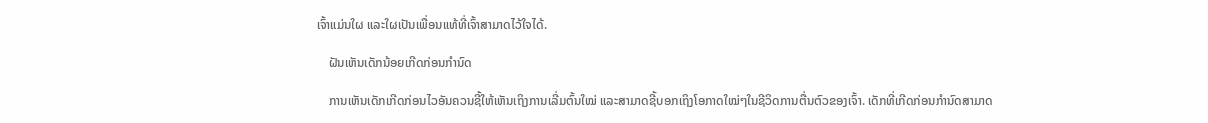ເຈົ້າແມ່ນໃຜ ແລະໃຜເປັນເພື່ອນແທ້ທີ່ເຈົ້າສາມາດໄວ້ໃຈໄດ້.

    ຝັນເຫັນເດັກນ້ອຍເກີດກ່ອນກຳນົດ

    ການເຫັນເດັກເກີດກ່ອນໄວອັນຄວນຊີ້ໃຫ້ເຫັນເຖິງການເລີ່ມຕົ້ນໃໝ່ ແລະສາມາດຊີ້ບອກເຖິງໂອກາດໃໝ່ໆໃນຊີວິດການຕື່ນຕົວຂອງເຈົ້າ. ເດັກທີ່ເກີດກ່ອນກຳນົດສາມາດ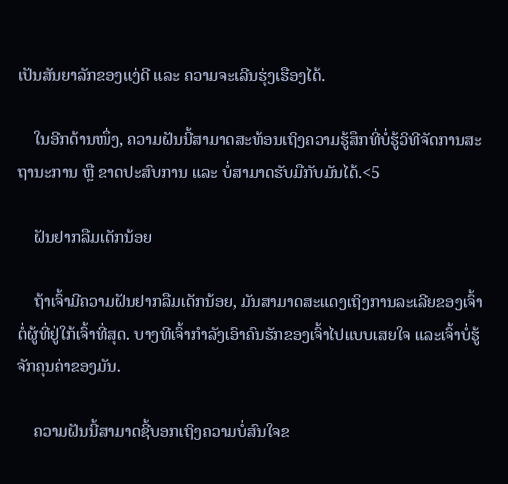ເປັນສັນຍາລັກຂອງແງ່ດີ ແລະ ຄວາມຈະເລີນຮຸ່ງເຮືອງໄດ້.

    ໃນອີກດ້ານໜຶ່ງ, ຄວາມຝັນນີ້ສາມາດສະທ້ອນເຖິງຄວາມຮູ້ສຶກທີ່ບໍ່ຮູ້ວິທີຈັດການສະຖານະການ ຫຼື ຂາດປະສົບການ ແລະ ບໍ່ສາມາດຮັບມືກັບມັນໄດ້.<5

    ຝັນຢາກລືມເດັກນ້ອຍ

    ຖ້າເຈົ້າມີຄວາມຝັນຢາກລືມເດັກນ້ອຍ, ມັນສາມາດສະແດງເຖິງການລະເລີຍຂອງເຈົ້າຕໍ່ຜູ້ທີ່ຢູ່ໃກ້ເຈົ້າທີ່ສຸດ. ບາງທີເຈົ້າກຳລັງເອົາຄົນຮັກຂອງເຈົ້າໄປແບບເສຍໃຈ ແລະເຈົ້າບໍ່ຮູ້ຈັກຄຸນຄ່າຂອງມັນ.

    ຄວາມຝັນນີ້ສາມາດຊີ້ບອກເຖິງຄວາມບໍ່ສົນໃຈຂ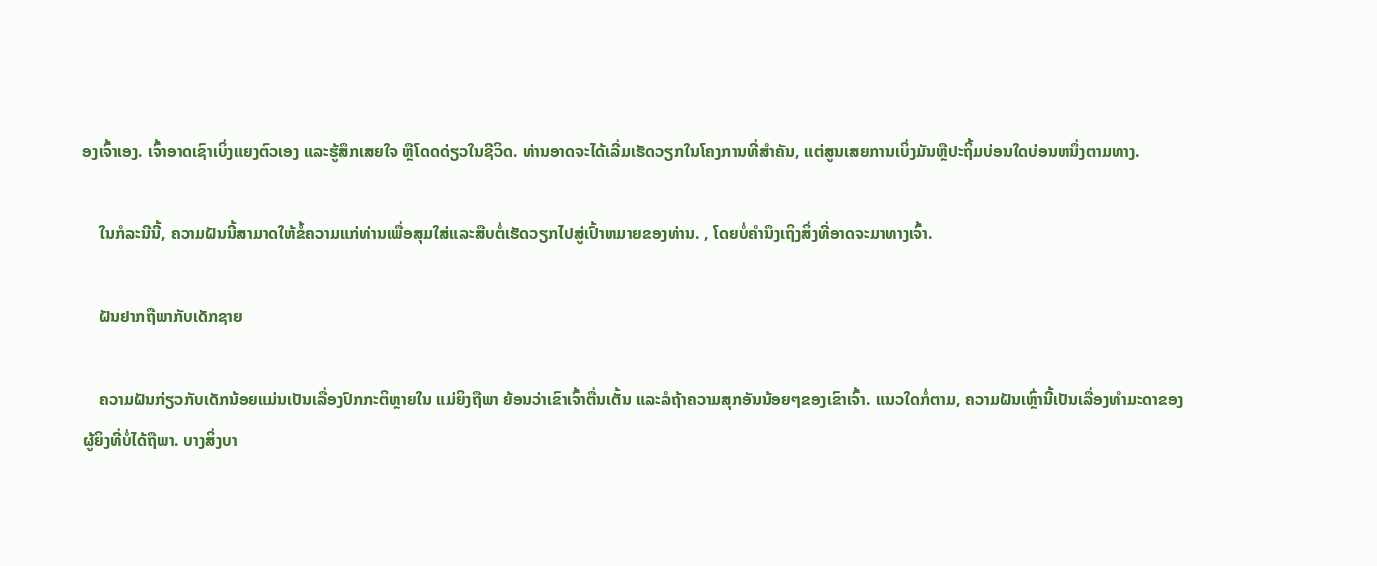ອງເຈົ້າເອງ. ເຈົ້າອາດເຊົາເບິ່ງແຍງຕົວເອງ ແລະຮູ້ສຶກເສຍໃຈ ຫຼືໂດດດ່ຽວໃນຊີວິດ. ທ່ານອາດຈະໄດ້ເລີ່ມເຮັດວຽກໃນໂຄງການທີ່ສໍາຄັນ, ແຕ່ສູນເສຍການເບິ່ງມັນຫຼືປະຖິ້ມບ່ອນໃດບ່ອນຫນຶ່ງຕາມທາງ.

    ໃນກໍລະນີນີ້, ຄວາມຝັນນີ້ສາມາດໃຫ້ຂໍ້ຄວາມແກ່ທ່ານເພື່ອສຸມໃສ່ແລະສືບຕໍ່ເຮັດວຽກໄປສູ່ເປົ້າຫມາຍຂອງທ່ານ. , ໂດຍບໍ່ຄໍານຶງເຖິງສິ່ງທີ່ອາດຈະມາທາງເຈົ້າ.

    ຝັນຢາກຖືພາກັບເດັກຊາຍ

    ຄວາມຝັນກ່ຽວກັບເດັກນ້ອຍແມ່ນເປັນເລື່ອງປົກກະຕິຫຼາຍໃນ ແມ່ຍິງຖືພາ ຍ້ອນວ່າເຂົາເຈົ້າຕື່ນເຕັ້ນ ແລະລໍຖ້າຄວາມສຸກອັນນ້ອຍໆຂອງເຂົາເຈົ້າ. ແນວໃດກໍ່ຕາມ, ຄວາມຝັນເຫຼົ່ານີ້ເປັນເລື່ອງທຳມະດາຂອງຜູ້ຍິງທີ່ບໍ່ໄດ້ຖືພາ. ບາງສິ່ງບາ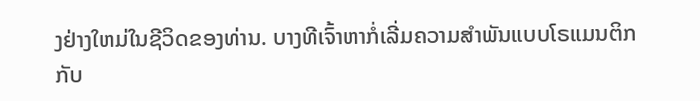ງຢ່າງໃຫມ່ໃນຊີວິດຂອງທ່ານ. ບາງທີເຈົ້າຫາກໍ່ເລີ່ມຄວາມສຳພັນແບບໂຣແມນຕິກກັບ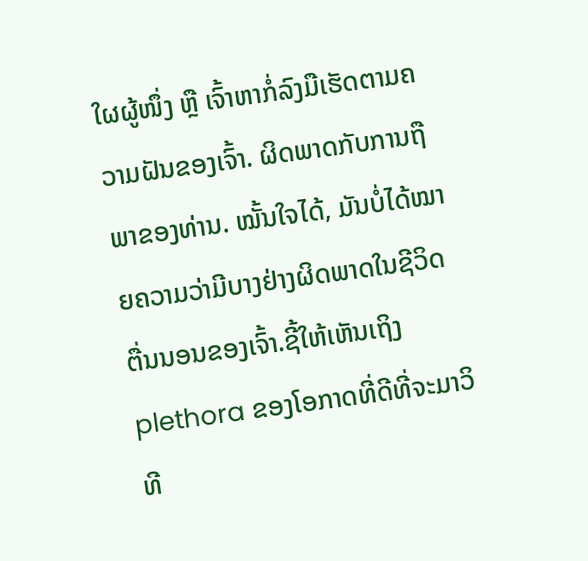ໃຜຜູ້ໜຶ່ງ ຫຼື ເຈົ້າຫາກໍ່ລົງມືເຮັດຕາມຄວາມຝັນຂອງເຈົ້າ. ຜິດພາດກັບການຖືພາຂອງທ່ານ. ໝັ້ນໃຈໄດ້, ມັນບໍ່ໄດ້ໝາຍຄວາມວ່າມີບາງຢ່າງຜິດພາດໃນຊີວິດຕື່ນນອນຂອງເຈົ້າ.ຊີ້ໃຫ້ເຫັນເຖິງ plethora ຂອງໂອກາດທີ່ດີທີ່ຈະມາວິທີ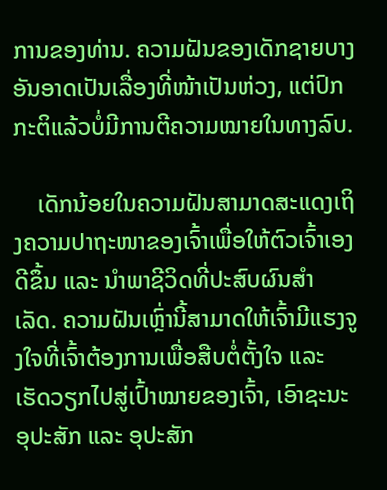ການຂອງທ່ານ. ຄວາມຝັນຂອງເດັກຊາຍບາງອັນອາດເປັນເລື່ອງທີ່ໜ້າເປັນຫ່ວງ, ແຕ່ປົກກະຕິແລ້ວບໍ່ມີການຕີຄວາມໝາຍໃນທາງລົບ.

    ເດັກນ້ອຍໃນຄວາມຝັນສາມາດສະແດງເຖິງຄວາມປາຖະໜາຂອງເຈົ້າເພື່ອໃຫ້ຕົວເຈົ້າເອງດີຂຶ້ນ ແລະ ນຳພາຊີວິດທີ່ປະສົບຜົນສຳ ເລັດ. ຄວາມຝັນເຫຼົ່ານີ້ສາມາດໃຫ້ເຈົ້າມີແຮງຈູງໃຈທີ່ເຈົ້າຕ້ອງການເພື່ອສືບຕໍ່ຕັ້ງໃຈ ແລະ ເຮັດວຽກໄປສູ່ເປົ້າໝາຍຂອງເຈົ້າ, ເອົາຊະນະອຸປະສັກ ແລະ ອຸປະສັກ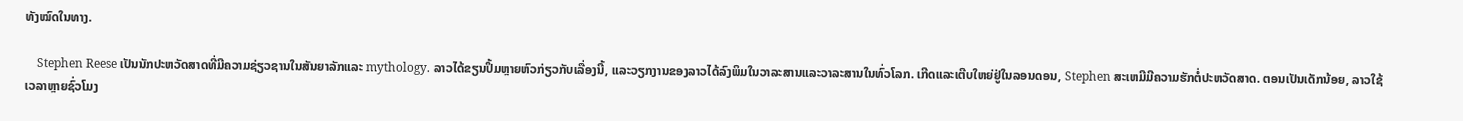ທັງໝົດໃນທາງ.

    Stephen Reese ເປັນນັກປະຫວັດສາດທີ່ມີຄວາມຊ່ຽວຊານໃນສັນຍາລັກແລະ mythology. ລາວໄດ້ຂຽນປຶ້ມຫຼາຍຫົວກ່ຽວກັບເລື່ອງນີ້, ແລະວຽກງານຂອງລາວໄດ້ລົງພິມໃນວາລະສານແລະວາລະສານໃນທົ່ວໂລກ. ເກີດແລະເຕີບໃຫຍ່ຢູ່ໃນລອນດອນ, Stephen ສະເຫມີມີຄວາມຮັກຕໍ່ປະຫວັດສາດ. ຕອນເປັນເດັກນ້ອຍ, ລາວໃຊ້ເວລາຫຼາຍຊົ່ວໂມງ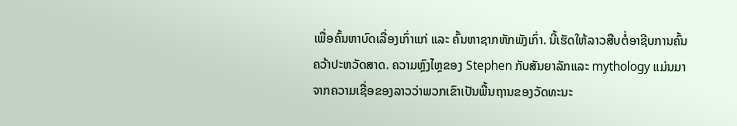ເພື່ອຄົ້ນຫາບົດເລື່ອງເກົ່າແກ່ ແລະ ຄົ້ນຫາຊາກຫັກພັງເກົ່າ. ນີ້ເຮັດໃຫ້ລາວສືບຕໍ່ອາຊີບການຄົ້ນຄວ້າປະຫວັດສາດ. ຄວາມຫຼົງໄຫຼຂອງ Stephen ກັບສັນຍາລັກແລະ mythology ແມ່ນມາຈາກຄວາມເຊື່ອຂອງລາວວ່າພວກເຂົາເປັນພື້ນຖານຂອງວັດທະນະ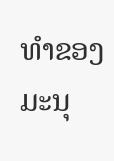ທໍາຂອງມະນຸ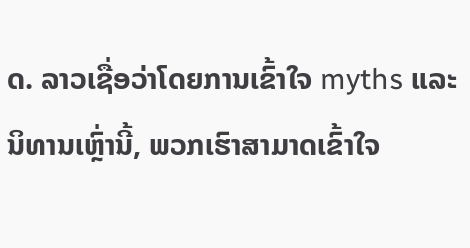ດ. ລາວເຊື່ອວ່າໂດຍການເຂົ້າໃຈ myths ແລະນິທານເຫຼົ່ານີ້, ພວກເຮົາສາມາດເຂົ້າໃຈ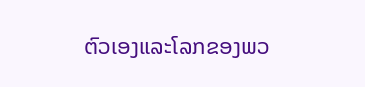ຕົວເອງແລະໂລກຂອງພວ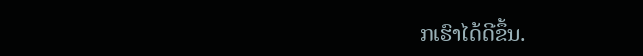ກເຮົາໄດ້ດີຂຶ້ນ.